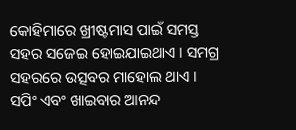କୋହିମାରେ ଖ୍ରୀଷ୍ଟମାସ ପାଇଁ ସମସ୍ତ ସହର ସଜେଇ ହୋଇଯାଇଥାଏ । ସମଗ୍ର ସହରରେ ଉତ୍ସବର ମାହୋଲ ଥାଏ । ସପିଂ ଏବଂ ଖାଇବାର ଆନନ୍ଦ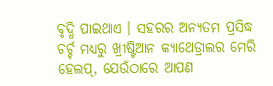ବୃଦ୍ଧି ପାଇଥାଏ । ସହରର ଅନ୍ୟତମ ପ୍ରସିଦ୍ଧ ଚର୍ଚ୍ଚ ମଧ୍ୟରୁ ଖ୍ରୀଷ୍ଟିଆନ କ୍ୟାଥେଡ୍ରାଲର ମେରି ହେଲପ୍, ଯେଉଁଠାରେ ଆପଣ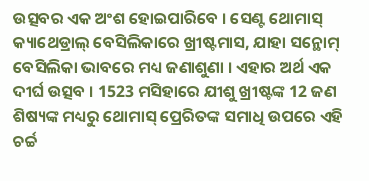ଉତ୍ସବର ଏକ ଅଂଶ ହୋଇପାରିବେ । ସେଣ୍ଟ ଥୋମାସ୍ କ୍ୟାଥେଡ୍ରାଲ୍ ବେସିଲିକାରେ ଖ୍ରୀଷ୍ଟମାସ, ଯାହା ସନ୍ଥୋମ୍ ବେସିଲିକା ଭାବରେ ମଧ୍ୟ ଜଣାଶୁଣା । ଏହାର ଅର୍ଥ ଏକ ଦୀର୍ଘ ଉତ୍ସବ । 1523 ମସିହାରେ ଯୀଶୁ ଖ୍ରୀଷ୍ଟଙ୍କ 12 ଜଣ ଶିଷ୍ୟଙ୍କ ମଧ୍ୟରୁ ଥୋମାସ୍ ପ୍ରେରିତଙ୍କ ସମାଧି ଉପରେ ଏହି ଚର୍ଚ୍ଚ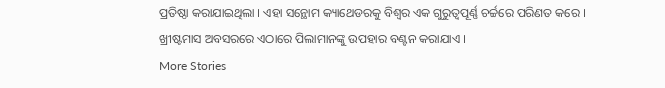ପ୍ରତିଷ୍ଠା କରାଯାଇଥିଲା । ଏହା ସନ୍ଥୋମ କ୍ୟାଥେଡରକୁ ବିଶ୍ୱର ଏକ ଗୁରୁତ୍ୱପୂର୍ଣ୍ଣ ଚର୍ଚ୍ଚରେ ପରିଣତ କରେ । ଖ୍ରୀଷ୍ଟମାସ ଅବସରରେ ଏଠାରେ ପିଲାମାନଙ୍କୁ ଉପହାର ବଣ୍ଟନ କରାଯାଏ ।
More Stories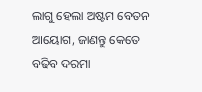ଲାଗୁ ହେଲା ଅଷ୍ଟମ ବେତନ ଆୟୋଗ, ଜାଣନ୍ତୁ କେତେ ବଢିବ ଦରମା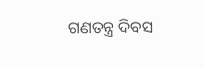ଗଣତନ୍ତ୍ର ଦିବସ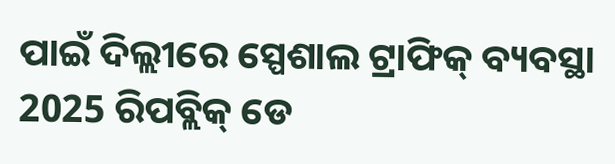ପାଇଁ ଦିଲ୍ଲୀରେ ସ୍ପେଶାଲ ଟ୍ରାଫିକ୍ ବ୍ୟବସ୍ଥା
2025 ରିପବ୍ଲିକ୍ ଡେ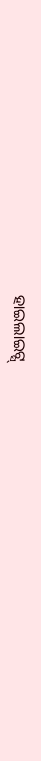ହାଇଲାଇଟ୍ସ୍